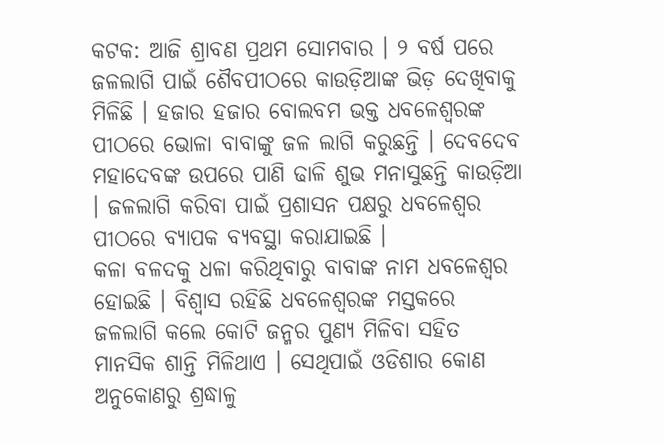କଟକ: ଆଜି ଶ୍ରାବଣ ପ୍ରଥମ ସୋମବାର । ୨ ବର୍ଷ ପରେ ଜଳଲାଗି ପାଇଁ ଶୈବପୀଠରେ କାଉଡ଼ିଆଙ୍କ ଭିଡ଼ ଦେଖିବାକୁ ମିଳିଛି । ହଜାର ହଜାର ବୋଲବମ ଭକ୍ତ ଧବଳେଶ୍ବରଙ୍କ ପୀଠରେ ଭୋଳା ବାବାଙ୍କୁ ଜଳ ଲାଗି କରୁଛନ୍ତି । ଦେବଦେବ ମହାଦେବଙ୍କ ଉପରେ ପାଣି ଢାଳି ଶୁଭ ମନାସୁଛନ୍ତି କାଉଡ଼ିଆ । ଜଳଲାଗି କରିବା ପାଇଁ ପ୍ରଶାସନ ପକ୍ଷରୁ ଧବଳେଶ୍ବର ପୀଠରେ ବ୍ୟାପକ ବ୍ୟବସ୍ଥା କରାଯାଇଛି ।
କଳା ବଳଦକୁ ଧଳା କରିଥିବାରୁ ବାବାଙ୍କ ନାମ ଧବଳେଶ୍ବର ହୋଇଛି । ବିଶ୍ବାସ ରହିଛି ଧବଳେଶ୍ବରଙ୍କ ମସ୍ତକରେ ଜଳଲାଗି କଲେ କୋଟି ଜନ୍ମର ପୁଣ୍ୟ ମିଳିବା ସହିତ ମାନସିକ ଶାନ୍ତି ମିଳିଥାଏ । ସେଥିପାଇଁ ଓଡିଶାର କୋଣ ଅନୁକୋଣରୁ ଶ୍ରଦ୍ଧାଳୁ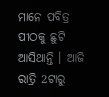ମାନେ ପବିତ୍ର ପୀଠକୁ ଛୁଟି ଆସିଥାନ୍ତି । ଆଜି ରାତ୍ରି 2ଟାରୁ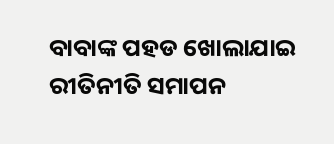ବାବାଙ୍କ ପହଡ ଖୋଲାଯାଇ ରୀତିନୀତି ସମାପନ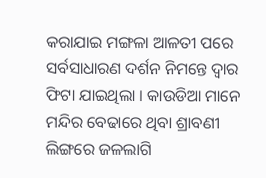କରାଯାଇ ମଙ୍ଗଳା ଆଳତୀ ପରେ ସର୍ବସାଧାରଣ ଦର୍ଶନ ନିମନ୍ତେ ଦ୍ବାର ଫିଟା ଯାଇଥିଲା । କାଉଡିଆ ମାନେ ମନ୍ଦିର ବେଢାରେ ଥିବା ଶ୍ରାବଣୀ ଲିଙ୍ଗରେ ଜଳଲାଗି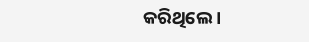କରିଥିଲେ ।